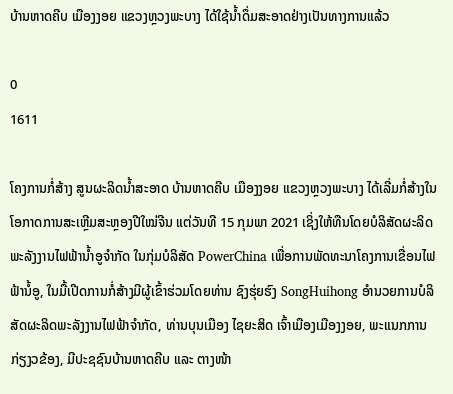ບ້ານຫາດຄີບ ເມືອງງອຍ ແຂວງຫຼວງພະບາງ ໄດ້ໃຊ້ນໍ້າດຶ່ມສະອາດຢ່າງເປັນທາງການແລ້ວ

0
1611

ໂຄງການກໍ່ສ້າງ ສູນຜະລິດນໍ້າສະອາດ ບ້ານຫາດຄີບ ເມືອງງອຍ ແຂວງຫຼວງພະບາງ ໄດ້ເລີ່ມກໍ່ສ້າງໃນໂອກາດການສະເຫຼີມສະຫຼອງປີໃໝ່ຈີນ ແຕ່ວັນທີ 15 ກຸມພາ 2021 ເຊິ່ງໃຫ້ທືນໂດຍບໍລິສັດຜະລິດພະລັງງານໄຟຟ້ານໍ້າອູຈໍາກັດ ໃນກຸ່ມບໍລິສັດ PowerChina ເພື່ອການພັດທະນາໂຄງການເຂື່ອນໄຟຟ້ານໍ້ອູ, ໃນມື້ເປີດການກໍ່ສ້າງມີຜູ້ເຂົ້າຮ່ວມໂດຍທ່ານ ຊົງຮຸ່ຍຮົງ SongHuihong ອໍານວຍການບໍລິສັດຜະລິດພະລັງງານໄຟຟ້າຈຳກັດ, ທ່ານບຸນເມືອງ ໄຊຍະສິດ ເຈົ້າເມືອງເມືອງງອຍ, ພະແນກການກ່ຽງວຂ້ອງ, ມີປະຊຊົນບ້ານຫາດຄີບ ແລະ ຕາງໜ້າ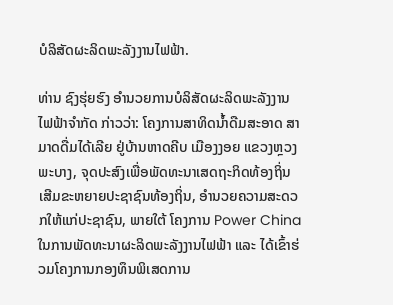ບໍລິສັດຜະລິດພະລັງງານໄຟຟ້າ.

ທ່ານ ຊົງຮຸ່ຍຮົງ ອໍານວຍການບໍລິສັດຜະລິດພະລັງງານໄຟຟ້າຈຳກັດ ກ່າວວ່າ: ໂຄງການສາທິດນໍ້າດືມສະອາດ ສາມາດດື່ມໄດ້ເລີຍ ຢູ່ບ້ານຫາດຄີບ ເມືອງງອຍ ແຂວງຫຼວງພະບາງ, ຈຸດປະສົງເພື່ອພັດທະນາເສດຖະກິດທ້ອງຖິ່ນ ເສີມຂະຫຍາຍປະຊາຊົນທ້ອງຖິ່ນ, ອຳນວຍຄວາມສະດວກໃຫ້ແກ່ປະຊາຊົນ, ພາຍໃຕ້ ໂຄງການ Power China ໃນການພັດທະນາຜະລິດພະລັງງານໄຟຟ້າ ແລະ ໄດ້ເຂົ້າຮ່ວມໂຄງການກອງທຶນພິເສດການ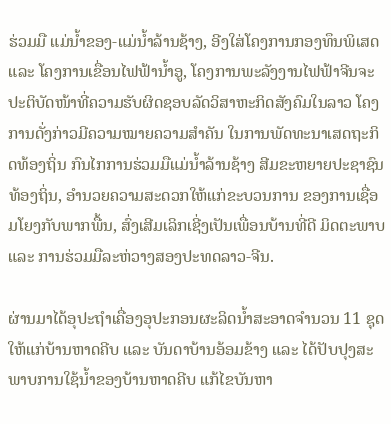ຮ່ວມມື ແມ່ນໍ້າຂອງ-ແມ່ນໍ້າລ້ານຊ້າງ, ອີງໃສ່ໂຄງການກອງທຶນພິເສດ ແລະ ໂຄງການເຂື່ອນໄຟຟ້ານ້ຳອູ, ໂຄງການພະລັງງານໄຟຟ້າຈີນຈະປະຕິບັດໜ້າທີ່ຄວາມຮັບຜິດຊອບລັດວິສາຫະກິດສັງຄົມໃນລາວ ໂຄງການດັ່ງກ່າວມີຄວາມໝາຍຄວາມສໍາຄັນ ໃນການພັດທະນາເສດຖະກິດທ້ອງຖິ່ນ ກົນໄກການຮ່ວມມືແມ່ນໍ້າລ້ານຊ້າງ ສີມຂະຫຍາຍປະຊາຊົນທ້ອງຖິ່ນ, ອຳນວຍຄວາມສະດວກໃຫ້ແກ່ຂະບວນການ ຂອງການເຊື່ອມໂຍງກັບພາກພື້ນ, ສົ່ງເສີມເລິກເຊີ່ງເປັນເພື່ອນບ້ານທີ່ດີ ມິດຕະພາບ ແລະ ການຮ່ວມມືລະຫ່ວາງສອງປະທດລາວ-ຈີນ.

ຜ່ານມາໄດ້ອຸປະຖໍາເຄື່ອງອຸປະກອນຜະລິດນໍ້າສະອາດຈໍານວນ 11 ຊຸດ ໃຫ້ແກ່ບ້ານຫາດຄີບ ແລະ ບັນດາບ້ານອ້ອມຂ້າງ ແລະ ໄດ້ປັບປຸງສະພາບການໃຊ້ນໍ້າຂອງບ້ານຫາດຄີບ ແກ້ໄຂບັນຫາ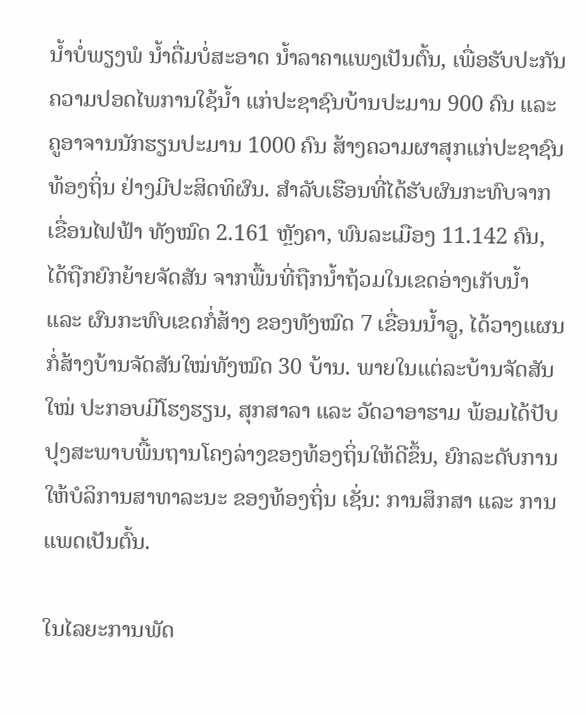ນໍ້າບໍ່ພຽງພໍ ນໍ້າດື່ມບໍ່ສະອາດ ນໍ້າລາຄາແພງເປັນຕົ້ນ, ເພື່ອຮັບປະກັນຄວາມປອດໄພການໃຊ້ນໍ້າ ແກ່ປະຊາຊົນບ້ານປະມານ 900 ຄົນ ແລະ ຄູອາຈານນັກຮຽນປະມານ 1000 ຄົນ ສ້າງຄວາມຜາສຸກແກ່ປະຊາຊົນທ້ອງຖິ່ນ ຢ່າງມີປະສິດທິຜົນ. ສໍາລັບເຮືອນທີ່ໄດ້ຮັບຜົນກະທົບຈາກເຂື່ອນໄຟຟ້າ ທັງໝົດ 2.161 ຫຼັງຄາ, ພົນລະເມືອງ 11.142 ຄົນ, ໄດ້ຖືກຍົກຍ້າຍຈັດສັນ ຈາກພື້ນທີ່ຖືກນໍ້າຖ້ວມໃນເຂດອ່າງເກັບນໍ້າ ແລະ ຜົນກະທົບເຂດກໍ່ສ້າງ ຂອງທັງໝົດ 7 ເຂື່ອນນໍ້າອູ, ໄດ້ວາງແຜນກໍ່ສ້າງບ້ານຈັດສັນໃໝ່ທັງໝົດ 30 ບ້ານ. ພາຍໃນແຕ່ລະບ້ານຈັດສັນໃໝ່ ປະກອບມີໂຮງຮຽນ, ສຸກສາລາ ແລະ ວັດວາອາຮາມ ພ້ອມໄດ້ປັບປຸງສະພາບພື້ນຖານໂຄງລ່າງຂອງທ້ອງຖິ່ນໃຫ້ດີຂຶ້ນ, ຍົກລະດັບການໃຫ້ບໍລິການສາທາລະນະ ຂອງທ້ອງຖິ່ນ ເຊັ່ນ: ການສຶກສາ ແລະ ການແພດເປັນຕົ້ນ.

ໃນໄລຍະການພັດ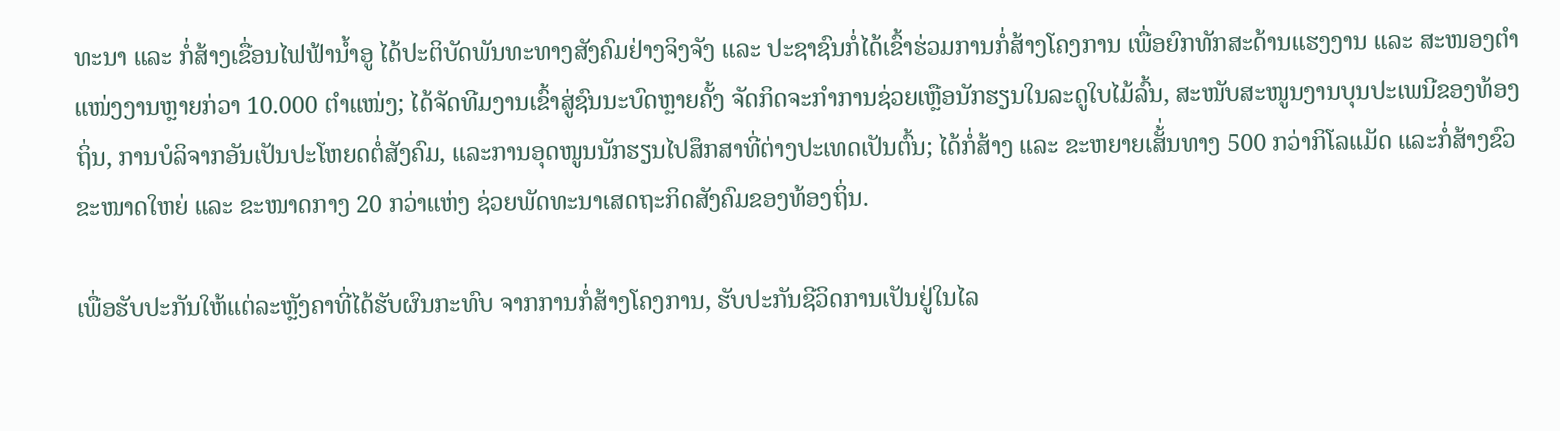ທະນາ ແລະ ກໍ່ສ້າງເຂື່ອນໄຟຟ້ານໍ້າອູ ໄດ້ປະຕິບັດພັນທະທາງສັງຄົມຢ່າງຈິງຈັງ ແລະ ປະຊາຊົນກໍ່ໄດ້ເຂົ້າຮ່ວມການກໍ່ສ້າງໂຄງການ ເພື່ອຍົກທັກສະດ້ານແຮງງານ ແລະ ສະໜອງຕໍາແໜ່ງງານຫຼາຍກ່ວາ 10.000 ຕໍາແໜ່ງ; ໄດ້ຈັດທີມງານເຂົ້າສູ່ຊົນນະບົດຫຼາຍຄັ້ງ ຈັດກິດຈະກໍາການຊ່ວຍເຫຼືອນັກຮຽນໃນລະດູໃບໄມ້ລົ້ນ, ສະໜັບສະໜູນງານບຸນປະເພນີຂອງທ້ອງຖິ່ນ, ການບໍລິຈາກອັນເປັນປະໂຫຍດຕໍ່ສັງຄົມ, ແລະການອຸດໜູນນັກຮຽນໄປສຶກສາທີ່ຕ່າງປະເທດເປັນຕົ້ນ; ໄດ້ກໍ່ສ້າງ ແລະ ຂະຫຍາຍເສັ້່ນທາງ 500 ກວ່າກິໂລແມັດ ແລະກໍ່ສ້າງຂົວຂະໜາດໃຫຍ່ ແລະ ຂະໜາດກາງ 20 ກວ່າແຫ່ງ ຊ່ວຍພັດທະນາເສດຖະກິດສັງຄົມຂອງທ້ອງຖິ່ນ.

ເພື່ອຮັບປະກັນໃຫ້ແຕ່ລະຫຼັງຄາທີ່ໄດ້ຮັບຜົນກະທົບ ຈາກການກໍ່ສ້າງໂຄງການ, ຮັບປະກັນຊີວິດການເປັນຢູ່ໃນໄລ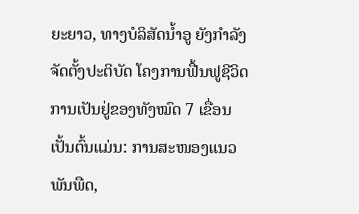ຍະຍາວ, ທາງບໍລິສັດນໍ້າອູ ຍັງກຳລັງຈັດຕັ້ງປະຕິບັດ ໂຄງການຟື້ນຟູຊີວິດການເປັນຢູ່ຂອງທັງໝົດ 7 ເຂື່ອນ ເປັ້ນຕົ້ນແມ່ນ: ການສະໜອງແນວພັນພືດ,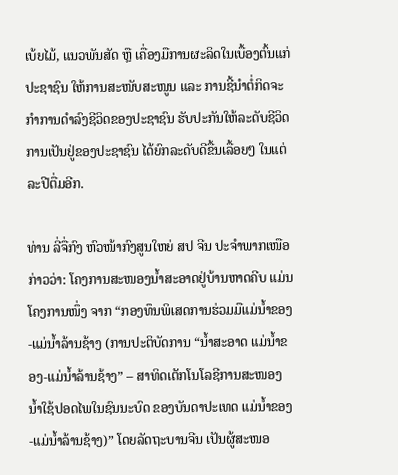ເບ້ຍໄມ້, ແນວພັນສັດ ຫຼື ເຄື່ອງມືການຜະລິດໃນເບື້ອງຕົ້ນແກ່ປະຊາຊົນ ໃຫ້ການສະໜັບສະໜູນ ແລະ ການຊີ້ນຳຕໍ່ກິດຈະກຳການດຳລົງຊີວິດຂອງປະຊາຊົນ ຮັບປະກັນໃຫ້ລະດັບຊີວິດການເປັນຢູ່ຂອງປະຊາຊົນ ໄດ້ຍົກລະດັບດີຂື້ນເລື້ອຍໆ ໃນແຕ່ລະປີຕື່ມອີກ.

ທ່ານ ລີ່ຈື່ກົງ ຫົວໜ້າກົງສູນໃຫຍ່ ສປ ຈີນ ປະຈໍາພາກເໜືອ ກ່າວວ່າ: ໂຄງການສະໜອງນໍ້າສະອາດຢູ່ບ້ານຫາດຄີບ ແມ່ນໂຄງການໜຶ່ງ ຈາກ “ກອງທຶນພິເສດການຮ່ວມມືແມ່ນໍ້າຂອງ-ແມ່ນໍ້າລ້ານຊ້າງ (ການປະຕິບັດການ “ນໍ້າສະອາດ ແມ່ນໍ້າຂອງ-ແມ່ນໍ້າລ້ານຊ້າງ” – ສາທິດເຕັກໂນໂລຊີການສະໜອງນໍ້າໃຊ້ປອດໄພໃນຊົນນະບົດ ຂອງບັນດາປະເທດ ແມ່ນໍ້າຂອງ-ແມ່ນໍ້າລ້ານຊ້າງ)” ໂດຍລັດຖະບານຈີນ ເປັນຜູ້ສະໜອ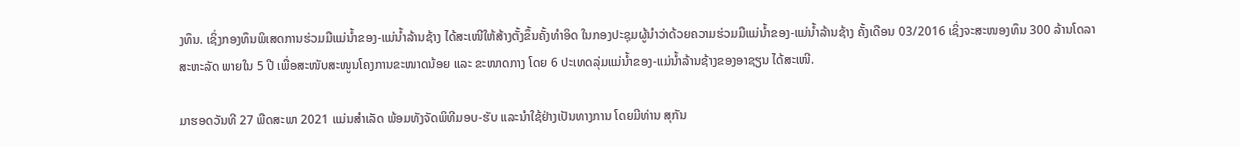ງທຶນ. ເຊິ່ງກອງທຶນພິເສດການຮ່ວມມືແມ່ນໍ້າຂອງ-ແມ່ນໍ້າລ້ານຊ້າງ ໄດ້ສະເໜີໃຫ້ສ້າງຕັ້ງຂຶ້ນຄັ້ງທໍາອິດ ໃນກອງປະຊຸມຜູ້ນໍາວ່າດ້ວຍຄວາມຮ່ວມມືແມ່ນໍ້າຂອງ-ແມ່ນໍ້າລ້ານຊ້າງ ຄັ້ງເດືອນ 03/2016 ເຊິ່ງຈະສະໜອງທຶນ 300 ລ້ານໂດລາສະຫະລັດ ພາຍໃນ 5 ປີ ເພື່ອສະໜັບສະໜູນໂຄງການຂະໜາດນ້ອຍ ແລະ ຂະໜາດກາງ ໂດຍ 6 ປະເທດລຸ່ມແມ່ນໍ້າຂອງ-ແມ່ນໍ້າລ້ານຊ້າງຂອງອາຊຽນ ໄດ້ສະເໜີ.

ມາຮອດວັນທີ 27 ພືດສະພາ 2021 ແມ່ນສໍາເລັດ ພ້ອມທັງຈັດພິທີມອບ-ຮັບ ແລະນໍາໃຊ້ຢ່າງເປັນທາງການ ໂດຍມີທ່ານ ສຸກັນ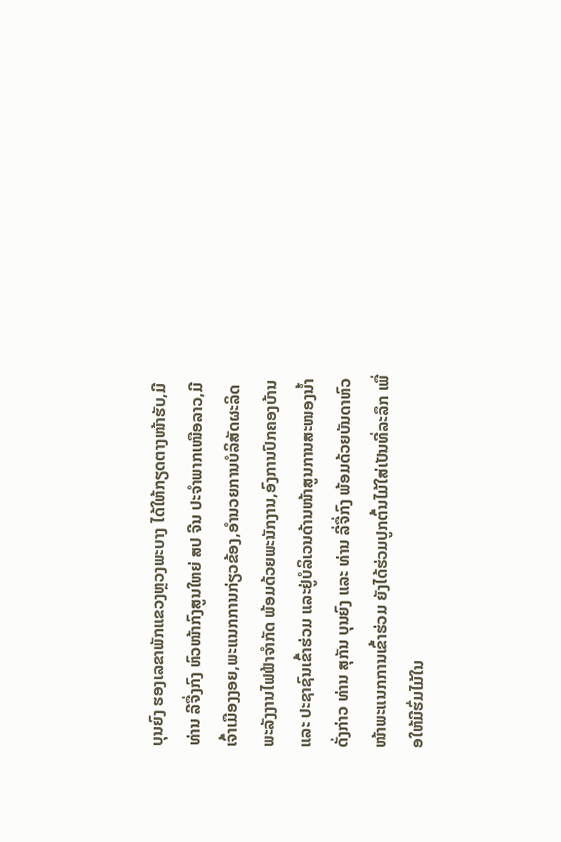ບຸນຍົງ ຮອງເລຂາພັກແຂວງຫຼວງພະບາງ ໄດ້ໃຫ້ກຽດຕາງໜ້າຮັບ,ມີທ່ານ ລີຈື່ງກົງ ຫົວໜ້າກົງສູນໃຫຍ່ ສປ ຈີນ ປະຈໍາພາກເໜືອລາວ,ມີເຈົ້າເມືອງງອຍ,ພະແນກການກ່ຽວຂ້ອງ,ອໍານວຍການບໍລິສັດຜະລິດພະລັງງານໄຟຟ້າຈຳກັດ ພ້ອມດ້ວຍພະນັກງານ,ອົງການປົກຄອງບ້ານ ແລະ ປະຊາຊົນເຂົ້າຮ່ວມ ແລະຢູ່ບໍລິເວນດ້ານໜ້າສູນການສະໜອງນໍ້າດັ່ງກ່າວ ທ່ານ ສຸກັນ ບຸນຍົງ ແລະ ທ່ານ ລີ່ຈື່ກົງ ພ້ອມດ້ວຍບັນດາຫົວໜ້າພະແນກການເຂົ້າຮ່ວມ ຍັງໄດ້ຮ່ວມປູກຕົ້ນໄມ້ໃສ່ເປັນທີ່ລະລຶກ ເພື່ອໃຫ້ມີຮົ່ມໄມ້ໃນ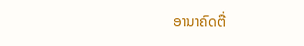ອານາຄົດຕື່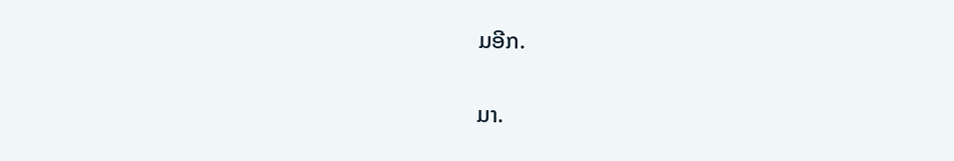ມອີກ.

ມາ.